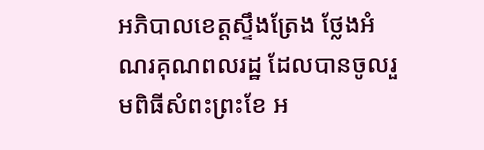អភិបាលខេត្តស្ទឹងត្រែង ថ្លែងអំណរគុណពលរដ្ឋ ដែលបានចូលរួមពិធីសំពះព្រះខែ អ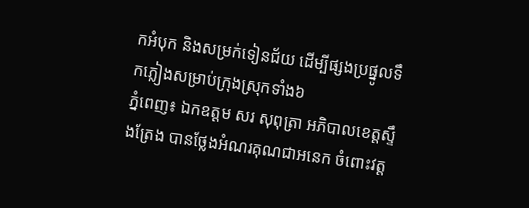កអំបុក និងសម្រក់ទៀនជ័យ ដើម្បីផ្សងប្រផ្នូលទឹកភ្លៀងសម្រាប់ក្រុងស្រុកទាំង៦
ភ្នំពេញ៖ ឯកឧត្ដម សរ សុពុត្រា អភិបាលខេត្តស្ទឹងត្រែង បានថ្លែងអំណរគុណជាអនេក ចំពោះវត្ត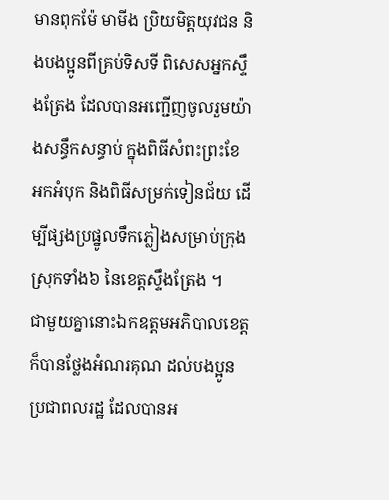មានពុកម៉ែ មាមីង ប្រិយមិត្តយុវជន និងបងប្អូនពីគ្រប់ទិសទី ពិសេសអ្នកស្ទឹងត្រែង ដែលបានអញ្ជើញចូលរួមយ៉ាងសន្ធឹកសន្ធាប់ ក្នុងពិធីសំពះព្រះខែ អកអំបុក និងពិធីសម្រក់ទៀនជ័យ ដើម្បីផ្សងប្រផ្នូលទឹកភ្លៀងសម្រាប់ក្រុងស្រុកទាំង៦ នៃខេត្តស្ទឹងត្រែង ។
ជាមួយគ្នានោះឯកឧត្ដមអភិបាលខេត្ត ក៏បានថ្លែងអំណរគុណ ដល់បងប្អូនប្រជាពលរដ្ឋ ដែលបានអ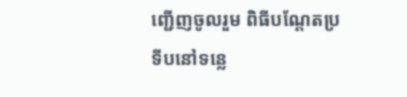ញ្ជើញចូលរួម ពិធីបណ្តែតប្រទីបនៅទន្លេ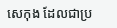សេកុង ដែលជាប្រ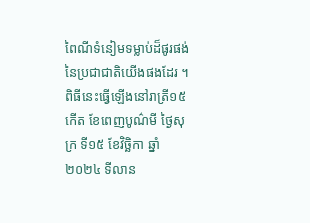ពៃណីទំនៀមទម្លាប់ដ៏ផូរផង់នៃប្រជាជាតិយើងផងដែរ ។
ពិធីនេះធ្វើឡើងនៅរាត្រី១៥កើត ខែពេញបូណ៌មី ថ្ងៃសុក្រ ទី១៥ ខែវិច្ឆិកា ឆ្នាំ២០២៤ ទីលាន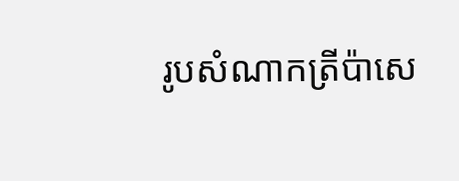រូបសំណាកត្រីប៉ាសេ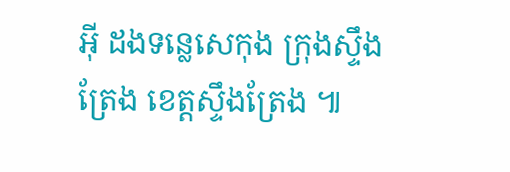អ៊ី ដងទន្លេសេកុង ក្រុងស្ទឹងត្រែង ខេត្តស្ទឹងត្រែង ៕